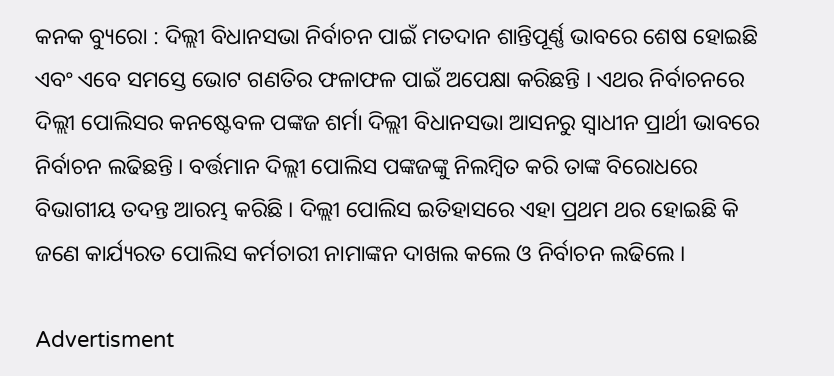କନକ ବ୍ୟୁରୋ : ଦିଲ୍ଲୀ ବିଧାନସଭା ନିର୍ବାଚନ ପାଇଁ ମତଦାନ ଶାନ୍ତିପୂର୍ଣ୍ଣ ଭାବରେ ଶେଷ ହୋଇଛି ଏବଂ ଏବେ ସମସ୍ତେ ଭୋଟ ଗଣତିର ଫଳାଫଳ ପାଇଁ ଅପେକ୍ଷା କରିଛନ୍ତି । ଏଥର ନିର୍ବାଚନରେ ଦିଲ୍ଲୀ ପୋଲିସର କନଷ୍ଟେବଳ ପଙ୍କଜ ଶର୍ମା ଦିଲ୍ଲୀ ବିଧାନସଭା ଆସନରୁ ସ୍ୱାଧୀନ ପ୍ରାର୍ଥୀ ଭାବରେ ନିର୍ବାଚନ ଲଢିଛନ୍ତି । ବର୍ତ୍ତମାନ ଦିଲ୍ଲୀ ପୋଲିସ ପଙ୍କଜଙ୍କୁ ନିଲମ୍ବିତ କରି ତାଙ୍କ ବିରୋଧରେ ବିଭାଗୀୟ ତଦନ୍ତ ଆରମ୍ଭ କରିଛି । ଦିଲ୍ଲୀ ପୋଲିସ ଇତିହାସରେ ଏହା ପ୍ରଥମ ଥର ହୋଇଛି କି ଜଣେ କାର୍ଯ୍ୟରତ ପୋଲିସ କର୍ମଚାରୀ ନାମାଙ୍କନ ଦାଖଲ କଲେ ଓ ନିର୍ବାଚନ ଲଢିଲେ ।

Advertisment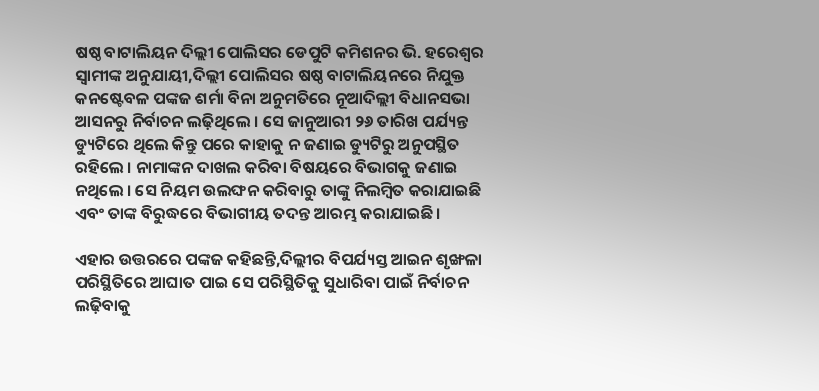ଷଷ୍ଠ ବାଟାଲିୟନ ଦିଲ୍ଲୀ ପୋଲିସର ଡେପୁଟି କମିଶନର ଭି. ହରେଶ୍ୱର ସ୍ୱାମୀଙ୍କ ଅନୁଯାୟୀ,ଦିଲ୍ଲୀ ପୋଲିସର ଷଷ୍ଠ ବାଟାଲିୟନରେ ନିଯୁକ୍ତ କନଷ୍ଟେବଳ ପଙ୍କଜ ଶର୍ମା ବିନା ଅନୁମତିରେ ନୂଆଦିଲ୍ଲୀ ବିଧାନସଭା ଆସନରୁ ନିର୍ବାଚନ ଲଢ଼ିଥିଲେ । ସେ ଜାନୁଆରୀ ୨୬ ତାରିଖ ପର୍ଯ୍ୟନ୍ତ ଡ୍ୟୁଟିରେ ଥିଲେ କିନ୍ତୁ ପରେ କାହାକୁ ନ ଜଣାଇ ଡ୍ୟୁଟିରୁ ଅନୁପସ୍ଥିତ ରହିଲେ । ନାମାଙ୍କନ ଦାଖଲ କରିବା ବିଷୟରେ ବିଭାଗକୁ ଜଣାଇ ନଥିଲେ । ସେ ନିୟମ ଉଲଙ୍ଘନ କରିବାରୁ ତାଙ୍କୁ ନିଲମ୍ବିତ କରାଯାଇଛି ଏବଂ ତାଙ୍କ ବିରୁଦ୍ଧରେ ବିଭାଗୀୟ ତଦନ୍ତ ଆରମ୍ଭ କରାଯାଇଛି ।

ଏହାର ଉତ୍ତରରେ ପଙ୍କଜ କହିଛନ୍ତି,ଦିଲ୍ଲୀର ବିପର୍ଯ୍ୟସ୍ତ ଆଇନ ଶୃଙ୍ଖଳା ପରିସ୍ଥିତିରେ ଆଘାତ ପାଇ ସେ ପରିସ୍ଥିତିକୁ ସୁଧାରିବା ପାଇଁ ନିର୍ବାଚନ ଲଢ଼ିବାକୁ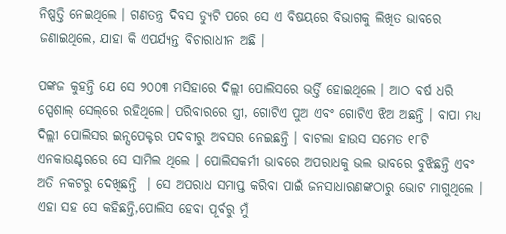ନିଷ୍ପତ୍ତି ନେଇଥିଲେ । ଗଣତନ୍ତ୍ର ଦିବସ ଡ୍ୟୁଟି ପରେ ସେ ଏ ବିଷୟରେ ବିଭାଗକୁ ଲିଖିତ ଭାବରେ ଜଣାଇଥିଲେ, ଯାହା କି ଏପର୍ଯ୍ୟନ୍ତ ବିଚାରାଧୀନ ଅଛି ।

ପଙ୍କଜ କୁହନ୍ତି ଯେ ସେ ୨୦୦୩ ମସିହାରେ ଦିଲ୍ଲୀ ପୋଲିସରେ ଭର୍ତ୍ତି ହୋଇଥିଲେ । ଆଠ ବର୍ଷ ଧରି ସ୍ପେଶାଲ୍ ସେଲ୍‌ରେ ରହିଥିଲେ। ପରିବାରରେ ସ୍ତ୍ରୀ, ଗୋଟିଏ ପୁଅ ଏବଂ ଗୋଟିଏ ଝିଅ ଅଛନ୍ତି । ବାପା ମଧ୍ୟ ଦିଲ୍ଲୀ ପୋଲିସର ଇନ୍ସପେକ୍ଟର ପଦବୀରୁ ଅବସର ନେଇଛନ୍ତି । ବାଟଲା ହାଉସ ସମେତ ୧୮ଟି ଏନକାଉଣ୍ଟରରେ ସେ ସାମିଲ ଥିଲେ । ପୋଲିସକର୍ମୀ ଭାବରେ ଅପରାଧକୁ ଭଲ ଭାବରେ ବୁଝିଛନ୍ତି ଏବଂ ଅତି ନକଟରୁ ଦେଖିଛନ୍ତି  । ସେ ଅପରାଧ ସମାପ୍ତ କରିବା ପାଇଁ ଜନସାଧାରଣଙ୍କଠାରୁ ଭୋଟ ମାଗୁଥିଲେ । ଏହା ସହ ସେ କହିଛନ୍ତି,ପୋଲିସ ହେବା ପୂର୍ବରୁ ମୁଁ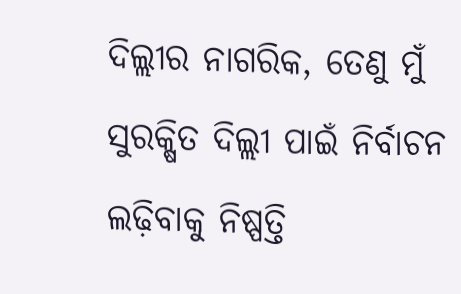ଦିଲ୍ଲୀର ନାଗରିକ, ତେଣୁ ମୁଁ ସୁରକ୍ଷିତ ଦିଲ୍ଲୀ ପାଇଁ ନିର୍ବାଚନ ଲଢ଼ିବାକୁ ନିଷ୍ପତ୍ତି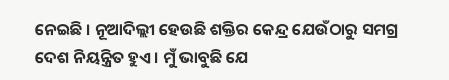ନେଇଛି । ନୂଆଦିଲ୍ଲୀ ହେଉଛି ଶକ୍ତିର କେନ୍ଦ୍ର ଯେଉଁଠାରୁ ସମଗ୍ର ଦେଶ ନିୟନ୍ତ୍ରିତ ହୁଏ । ମୁଁ ଭାବୁଛି ଯେ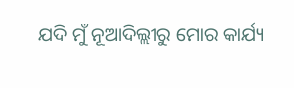ଯଦି ମୁଁ ନୂଆଦିଲ୍ଲୀରୁ ମୋର କାର୍ଯ୍ୟ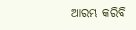ଆରମ୍ଭ କରିବି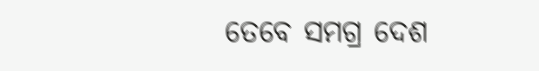ତେବେ ସମଗ୍ର ଦେଶ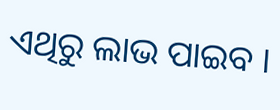ଏଥିରୁ ଲାଭ ପାଇବ ।